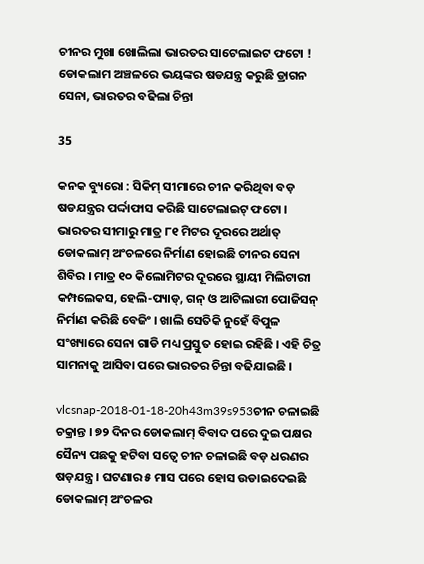ଚୀନର ମୁଖା ଖୋଲିଲା ଭାରତର ସାଟେଲାଇଟ ଫଟୋ ! ଡୋକଲାମ ଅଞ୍ଚଳରେ ଭୟଙ୍କର ଷଡଯନ୍ତ୍ର କରୁଛି ଡ୍ରାଗନ ସେନା, ଭାରତର ବଢିଲା ଚିନ୍ତା

35

କନକ ବ୍ୟୁରୋ : ସିକିମ୍ ସୀମାରେ ଚୀନ କରିଥିବା ବଡ଼ ଷଡଯନ୍ତ୍ରର ପର୍ଦ୍ଦାଫାସ କରିଛି ସାଟେଲାଇଟ୍ ଫଟୋ । ଭାରତର ସୀମାରୁ ମାତ୍ର ୮୧ ମିଟର ଦୂରରେ ଅର୍ଥାତ୍ ଡୋକଲାମ୍ ଅଂଚଳରେ ନିର୍ମାଣ ହୋଇଛି ଚୀନର ସେନା ଶିବିର । ମାତ୍ର ୧୦ କିଲୋମିଟର ଦୂରରେ ସ୍ଥାୟୀ ମିଲିଟାରୀ କମ୍ପଲେକସ, ହେଲି-ପ୍ୟାଡ୍, ଗନ୍ ଓ ଆଟିଲାରୀ ପୋଜିସନ୍ ନିର୍ମାଣ କରିଛି ବେଜିଂ । ଖାଲି ସେତିକି ନୁହେଁ ବିପୁଳ ସଂଖ୍ୟାରେ ସେନା ଗାଡି ମଧ୍ୟ ପ୍ରସ୍ତୁତ ହୋଇ ରହିଛି । ଏହି ଚିତ୍ର ସାମନାକୁ ଆସିବା ପରେ ଭାରତର ଚିନ୍ତା ବଢିଯାଇଛି ।

vlcsnap-2018-01-18-20h43m39s953ଚୀନ ଚଳାଇଛି ଚକ୍ରାନ୍ତ । ୭୨ ଦିନର ଡୋକଲାମ୍ ବିବାଦ ପରେ ଦୁଇ ପକ୍ଷର ସୈନ୍ୟ ପଛକୁ ହଟିବା ସତ୍ୱେ ଚୀନ ଚଳାଇଛି ବଡ଼ ଧରଣର ଷଡ଼ଯନ୍ତ୍ର । ଘଟଣାର ୫ ମାସ ପରେ ହୋସ ଉଡାଇଦେଇଛି ଡୋକଲାମ୍ ଅଂଚଳର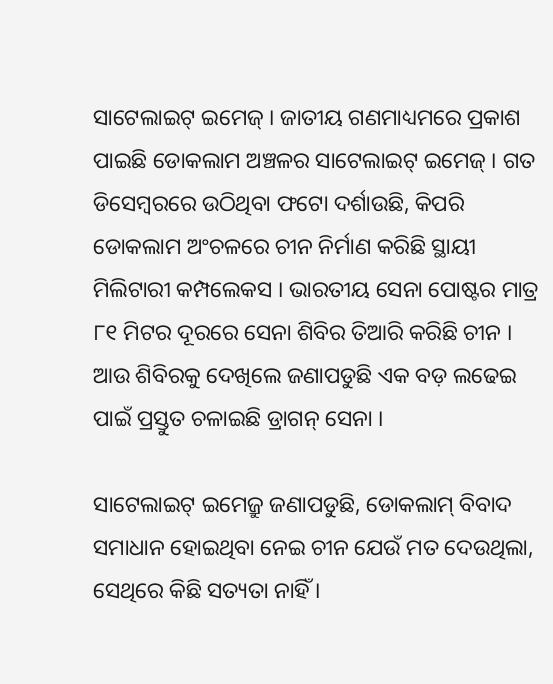ସାଟେଲାଇଟ୍ ଇମେଜ୍ । ଜାତୀୟ ଗଣମାଧ୍ୟମରେ ପ୍ରକାଶ ପାଇଛି ଡୋକଲାମ ଅଞ୍ଚଳର ସାଟେଲାଇଟ୍ ଇମେଜ୍ । ଗତ ଡିସେମ୍ବରରେ ଉଠିଥିବା ଫଟୋ ଦର୍ଶାଉଛି, କିପରି ଡୋକଲାମ ଅଂଚଳରେ ଚୀନ ନିର୍ମାଣ କରିଛି ସ୍ଥାୟୀ ମିଲିଟାରୀ କମ୍ପଲେକସ । ଭାରତୀୟ ସେନା ପୋଷ୍ଟର ମାତ୍ର ୮୧ ମିଟର ଦୂରରେ ସେନା ଶିବିର ତିଆରି କରିଛି ଚୀନ । ଆଉ ଶିବିରକୁ ଦେଖିଲେ ଜଣାପଡୁଛି ଏକ ବଡ଼ ଲଢେଇ ପାଇଁ ପ୍ରସ୍ତୁତ ଚଳାଇଛି ଡ୍ରାଗନ୍ ସେନା ।

ସାଟେଲାଇଟ୍ ଇମେଜ୍ରୁ ଜଣାପଡୁଛି, ଡୋକଲାମ୍ ବିବାଦ ସମାଧାନ ହୋଇଥିବା ନେଇ ଚୀନ ଯେଉଁ ମତ ଦେଉଥିଲା, ସେଥିରେ କିଛି ସତ୍ୟତା ନାହିଁ ।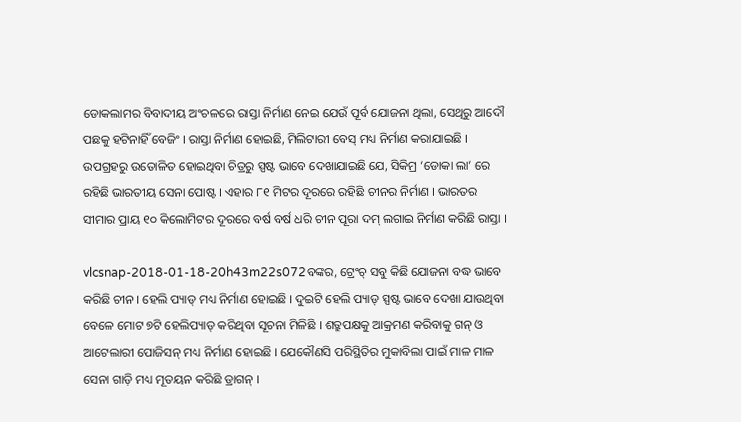ଡୋକଲାମର ବିବାଦୀୟ ଅଂଚଳରେ ରାସ୍ତା ନିର୍ମାଣ ନେଇ ଯେଉଁ ପୂର୍ବ ଯୋଜନା ଥିଲା, ସେଥିରୁ ଆଦୌ ପଛକୁ ହଟିନାହିଁ ବେଜିଂ । ରାସ୍ତା ନିର୍ମାଣ ହୋଇଛି, ମିଲିଟାରୀ ବେସ୍ ମଧ୍ୟ ନିର୍ମାଣ କରାଯାଇଛି । ଉପଗ୍ରହରୁ ଉତୋଳିତ ହୋଇଥିବା ଚିତ୍ରରୁ ସ୍ପଷ୍ଟ ଭାବେ ଦେଖାଯାଇଛି ଯେ, ସିକିମ୍ର ‘ଡୋକା ଲା’ ରେ ରହିଛି ଭାରତୀୟ ସେନା ପୋଷ୍ଟ । ଏହାର ୮୧ ମିଟର ଦୂରରେ ରହିଛି ଚୀନର ନିର୍ମାଣ । ଭାରତର ସୀମାର ପ୍ରାୟ ୧୦ କିଲୋମିଟର ଦୂରରେ ବର୍ଷ ବର୍ଷ ଧରି ଚୀନ ପୂରା ଦମ୍ ଲଗାଇ ନିର୍ମାଣ କରିଛି ରାସ୍ତା ।

vlcsnap-2018-01-18-20h43m22s072ବଙ୍କର, ଟ୍ରେଂଚ୍ ସବୁ କିଛି ଯୋଜନା ବଦ୍ଧ ଭାବେ କରିଛି ଚୀନ । ହେଲି ପ୍ୟାଡ୍ ମଧ୍ୟ ନିର୍ମାଣ ହୋଇଛି । ଦୁଇଟି ହେଲି ପ୍ୟାଡ୍ ସ୍ପଷ୍ଟ ଭାବେ ଦେଖା ଯାଉଥିବା ବେଳେ ମୋଟ ୭ଟି ହେଲିପ୍ୟାଡ୍ କରିଥିବା ସୂଚନା ମିଳିଛି । ଶତ୍ରୁପକ୍ଷକୁ ଆକ୍ରମଣ କରିବାକୁ ଗନ୍ ଓ ଆଟେଲାରୀ ପୋଜିସନ୍ ମଧ୍ୟ ନିର୍ମାଣ ହୋଇଛି । ଯେକୌଣସି ପରିସ୍ଥିତିର ମୁକାବିଲା ପାଇଁ ମାଳ ମାଳ ସେନା ଗାଡ଼ି ମଧ୍ୟ ମୂତୟନ କରିଛି ଡ୍ରାଗନ୍ ।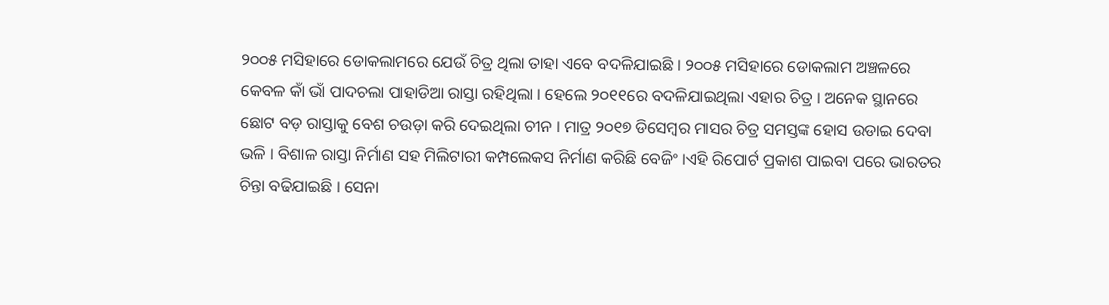୨୦୦୫ ମସିହାରେ ଡୋକଲାମରେ ଯେଉଁ ଚିତ୍ର ଥିଲା ତାହା ଏବେ ବଦଳିଯାଇଛି । ୨୦୦୫ ମସିହାରେ ଡୋକଲାମ ଅଞ୍ଚଳରେ କେବଳ କାଁ ଭାଁ ପାଦଚଲା ପାହାଡିଆ ରାସ୍ତା ରହିଥିଲା । ହେଲେ ୨୦୧୧ରେ ବଦଳିଯାଇଥିଲା ଏହାର ଚିତ୍ର । ଅନେକ ସ୍ଥାନରେ ଛୋଟ ବଡ଼ ରାସ୍ତାକୁ ବେଶ ଚଉଡ଼ା କରି ଦେଇଥିଲା ଚୀନ । ମାତ୍ର ୨୦୧୭ ଡିସେମ୍ବର ମାସର ଚିତ୍ର ସମସ୍ତଙ୍କ ହୋସ ଉଡାଇ ଦେବା ଭଳି । ବିଶାଳ ରାସ୍ତା ନିର୍ମାଣ ସହ ମିଲିଟାରୀ କମ୍ପଲେକସ ନିର୍ମାଣ କରିଛି ବେଜିଂ ।ଏହି ରିପୋର୍ଟ ପ୍ରକାଶ ପାଇବା ପରେ ଭାରତର ଚିନ୍ତା ବଢିଯାଇଛି । ସେନା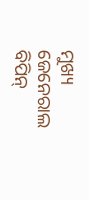ମୁଖ୍ୟ ଜେନେରାଲ ବିପିନ୍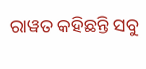ରାୱତ କହିଛନ୍ତି ସବୁ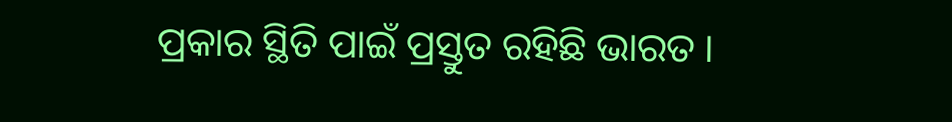ପ୍ରକାର ସ୍ଥିତି ପାଇଁ ପ୍ରସ୍ତୁତ ରହିଛି ଭାରତ ।